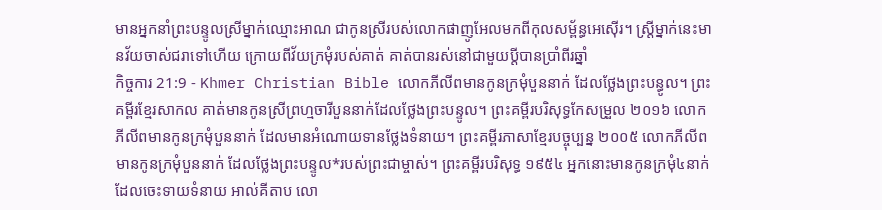មានអ្នកនាំព្រះបន្ទូលស្រីម្នាក់ឈ្មោះអាណ ជាកូនស្រីរបស់លោកផាញូអែលមកពីកុលសម្ព័ន្ធអេស៊ើរ។ ស្ដ្រីម្នាក់នេះមានវ័យចាស់ជរាទៅហើយ ក្រោយពីវ័យក្រមុំរបស់គាត់ គាត់បានរស់នៅជាមួយប្ដីបានប្រាំពីរឆ្នាំ
កិច្ចការ 21:9 - Khmer Christian Bible លោកភីលីពមានកូនក្រមុំបួននាក់ ដែលថ្លែងព្រះបន្ធូល។ ព្រះគម្ពីរខ្មែរសាកល គាត់មានកូនស្រីព្រហ្មចារីបួននាក់ដែលថ្លែងព្រះបន្ទូល។ ព្រះគម្ពីរបរិសុទ្ធកែសម្រួល ២០១៦ លោកភីលីពមានកូនក្រមុំបួននាក់ ដែលមានអំណោយទានថ្លែងទំនាយ។ ព្រះគម្ពីរភាសាខ្មែរបច្ចុប្បន្ន ២០០៥ លោកភីលីពមានកូនក្រមុំបួននាក់ ដែលថ្លែងព្រះបន្ទូល*របស់ព្រះជាម្ចាស់។ ព្រះគម្ពីរបរិសុទ្ធ ១៩៥៤ អ្នកនោះមានកូនក្រមុំ៤នាក់ដែលចេះទាយទំនាយ អាល់គីតាប លោ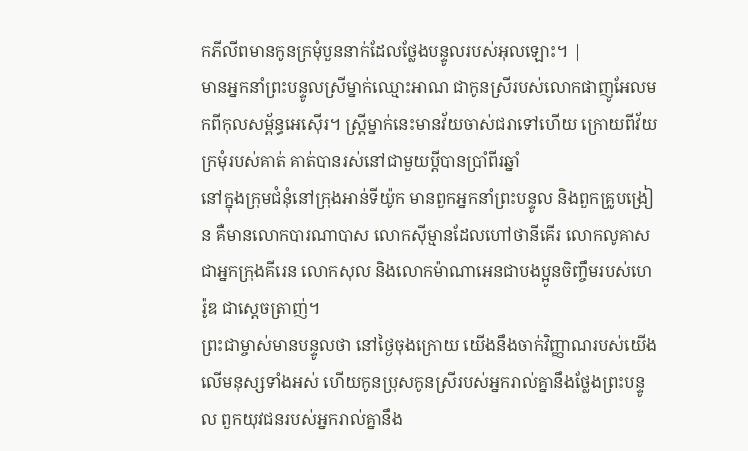កភីលីពមានកូនក្រមុំបួននាក់ដែលថ្លែងបន្ទូលរបស់អុលឡោះ។ |
មានអ្នកនាំព្រះបន្ទូលស្រីម្នាក់ឈ្មោះអាណ ជាកូនស្រីរបស់លោកផាញូអែលមកពីកុលសម្ព័ន្ធអេស៊ើរ។ ស្ដ្រីម្នាក់នេះមានវ័យចាស់ជរាទៅហើយ ក្រោយពីវ័យក្រមុំរបស់គាត់ គាត់បានរស់នៅជាមួយប្ដីបានប្រាំពីរឆ្នាំ
នៅក្នុងក្រុមជំនុំនៅក្រុងអាន់ទីយ៉ូក មានពួកអ្នកនាំព្រះបន្ទូល និងពួកគ្រូបង្រៀន គឺមានលោកបារណាបាស លោកស៊ីម្មានដែលហៅថានីគើរ លោកលូគាសជាអ្នកក្រុងគីរេន លោកសុល និងលោកម៉ាណាអេនជាបងប្អូនចិញ្ចឹមរបស់ហេរ៉ូឌ ជាស្ដេចត្រាញ់។
ព្រះជាម្ចាស់មានបន្ទូលថា នៅថ្ងៃចុងក្រោយ យើងនឹងចាក់វិញ្ញាណរបស់យើងលើមនុស្សទាំងអស់ ហើយកូនប្រុសកូនសី្ររបស់អ្នករាល់គ្នានឹងថ្លែងព្រះបន្ទូល ពួកយុវជនរបស់អ្នករាល់គ្នានឹង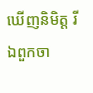ឃើញនិមិត្ដ រីឯពួកចា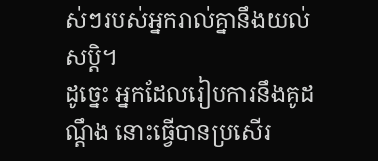ស់ៗរបស់អ្នករាល់គ្នានឹងយល់សប្ដិ។
ដូច្នេះ អ្នកដែលរៀបការនឹងគូដណ្ដឹង នោះធ្វើបានប្រសើរ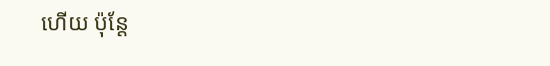ហើយ ប៉ុន្ដែ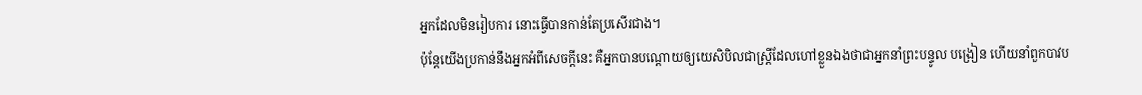អ្នកដែលមិនរៀបការ នោះធ្វើបានកាន់តែប្រសើរជាង។
ប៉ុន្ដែយើងប្រកាន់នឹងអ្នកអំពីសេចក្ដីនេះ គឺអ្នកបានបណ្ដោយឲ្យយេសិបិលជាស្រ្ដីដែលហៅខ្លួនឯងថាជាអ្នកនាំព្រះបន្ទូល បង្រៀន ហើយនាំពួកបាវប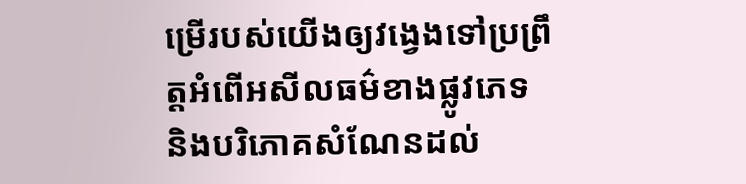ម្រើរបស់យើងឲ្យវង្វេងទៅប្រព្រឹត្ដអំពើអសីលធម៌ខាងផ្លូវភេទ និងបរិភោគសំណែនដល់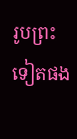រូបព្រះទៀតផង